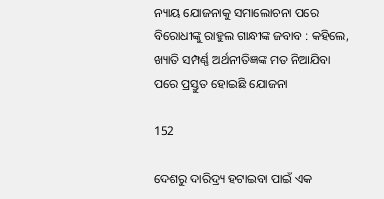ନ୍ୟାୟ ଯୋଜନାକୁ ସମାଲୋଚନା ପରେ ବିରୋଧୀଙ୍କୁ ରାହୁଲ ଗାନ୍ଧୀଙ୍କ ଜବାବ : କହିଲେ, ଖ୍ୟାତି ସମ୍ପର୍ଣ୍ଣ ଅର୍ଥନୀତିଜ୍ଞଙ୍କ ମତ ନିଆଯିବା ପରେ ପ୍ରସ୍ତୁତ ହୋଇଛି ଯୋଜନା

152

ଦେଶରୁ ଦାରିଦ୍ର‌୍ୟ ହଟାଇବା ପାଇଁ ଏକ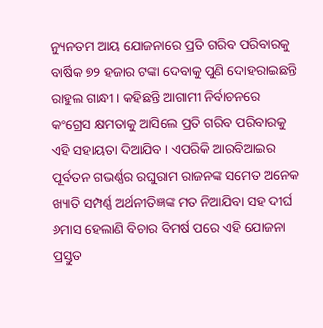ନ୍ୟୁନତମ ଆୟ ଯୋଜନାରେ ପ୍ରତି ଗରିବ ପରିବାରକୁ ବାର୍ଷିକ ୭୨ ହଜାର ଟଙ୍କା ଦେବାକୁ ପୁଣି ଦୋହରାଇଛନ୍ତି ରାହୁଲ ଗାନ୍ଧୀ । କହିଛନ୍ତି ଆଗାମୀ ନିର୍ବାଚନରେ କଂଗ୍ରେସ କ୍ଷମତାକୁ ଆସିଲେ ପ୍ରତି ଗରିବ ପରିବାରକୁ ଏହି ସହାୟତା ଦିଆଯିବ । ଏପରିକି ଆରବିଆଇର ପୂର୍ବତନ ଗଭର୍ଣ୍ଣର ରଘୁରାମ ରାଜନଙ୍କ ସମେତ ଅନେକ ଖ୍ୟାତି ସମ୍ପର୍ଣ୍ଣ ଅର୍ଥନୀତିଜ୍ଞଙ୍କ ମତ ନିଆଯିବା ସହ ଦୀର୍ଘ ୬ମାସ ହେଲାଣି ବିଚାର ବିମର୍ଷ ପରେ ଏହି ଯୋଜନା ପ୍ରସ୍ତୁତ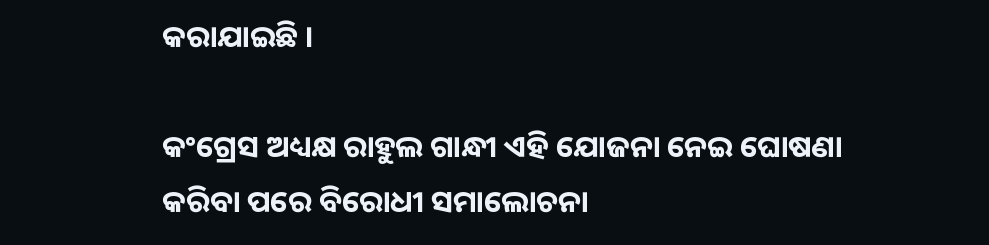କରାଯାଇଛି ।

କଂଗ୍ରେସ ଅଧ୍ୟକ୍ଷ ରାହୁଲ ଗାନ୍ଧୀ ଏହି ଯୋଜନା ନେଇ ଘୋଷଣା କରିବା ପରେ ବିରୋଧୀ ସମାଲୋଚନା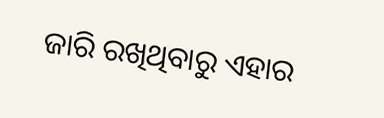ଜାରି ରଖିଥିବାରୁ ଏହାର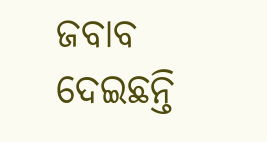ଜବାବ ଦେଇଛନ୍ତି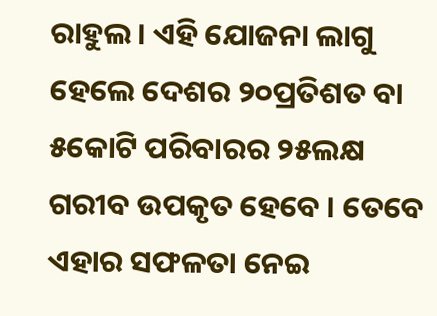ରାହୁଲ । ଏହି ଯୋଜନା ଲାଗୁ ହେଲେ ଦେଶର ୨୦ପ୍ରତିଶତ ବା ୫କୋଟି ପରିବାରର ୨୫ଲକ୍ଷ ଗରୀବ ଉପକୃତ ହେବେ । ତେବେ ଏହାର ସଫଳତା ନେଇ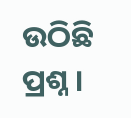ଉଠିଛି ପ୍ରଶ୍ନ ।